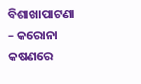ବିଶାଖାପାଟଣା – କରୋନା କଷଣରେ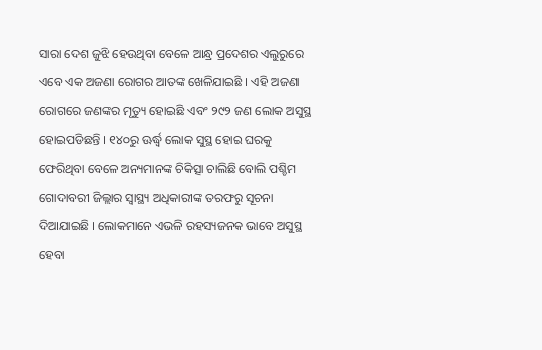ସାରା ଦେଶ ଜୁଝି ହେଉଥିବା ବେଳେ ଆନ୍ଧ୍ର ପ୍ରଦେଶର ଏଲୁରୁରେ ଏବେ ଏକ ଅଜଣା ରୋଗର ଆତଙ୍କ ଖେଳିଯାଇଛି । ଏହି ଅଜଣା ରୋଗରେ ଜଣଙ୍କର ମୃତ୍ୟୁ ହୋଇଛି ଏବଂ ୨୯୨ ଜଣ ଲୋକ ଅସୁସ୍ଥ ହୋଇପଡିଛନ୍ତି । ୧୪୦ରୁ ଊର୍ଦ୍ଧ୍ୱ ଲୋକ ସୁସ୍ଥ ହୋଇ ଘରକୁ ଫେରିଥିବା ବେଳେ ଅନ୍ୟମାନଙ୍କ ଚିକିତ୍ସା ଚାଲିଛି ବୋଲି ପଶ୍ଚିମ ଗୋଦାବରୀ ଜିଲ୍ଲାର ସ୍ୱାସ୍ଥ୍ୟ ଅଧିକାରୀଙ୍କ ତରଫରୁ ସୂଚନା ଦିଆଯାଇଛି । ଲୋକମାନେ ଏଭଳି ରହସ୍ୟଜନକ ଭାବେ ଅସୁସ୍ଥ ହେବା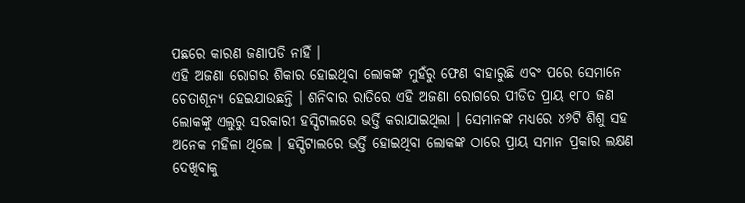ପଛରେ କାରଣ ଜଣାପଡି ନାହିଁ ।
ଏହି ଅଜଣା ରୋଗର ଶିକାର ହୋଇଥିବା ଲୋକଙ୍କ ମୁହଁରୁ ଫେଣ ବାହାରୁଛି ଏବଂ ପରେ ସେମାନେ ଚେତାଶୂନ୍ୟ ହେଇଯାଉଛନ୍ତି । ଶନିବାର ରାତିରେ ଏହି ଅଜଣା ରୋଗରେ ପୀଡିତ ପ୍ରାୟ ୧୮୦ ଜଣ ଲୋକଙ୍କୁ ଏଲୁରୁ ସରକାରୀ ହସ୍ପିଟାଲରେ ଭର୍ତ୍ତି କରାଯାଇଥିଲା । ସେମାନଙ୍କ ମଧ୍ୟରେ ୪୬ଟି ଶିଶୁ ସହ ଅନେକ ମହିଳା ଥିଲେ । ହସ୍ପିଟାଲରେ ଭର୍ତ୍ତି ହୋଇଥିବା ଲୋକଙ୍କ ଠାରେ ପ୍ରାୟ ସମାନ ପ୍ରକାର ଲକ୍ଷଣ ଦେଖିବାକୁ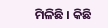ମିଳିଛି । କିଛି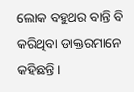ଲୋକ ବହୁଥର ବାନ୍ତି ବି କରିଥିବା ଡାକ୍ତରମାନେ କହିଛନ୍ତି ।